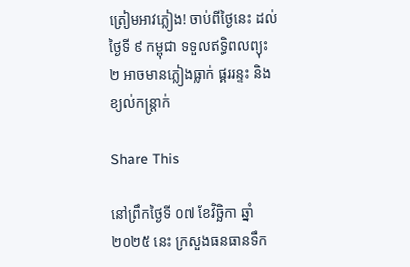ត្រៀមអាវភ្លៀង! ចាប់ពីថ្ងៃនេះ ដល់ថ្ងៃទី ៩ កម្ពុជា ទទួលឥទ្ធិពលព្យុះ ២ អាចមានភ្លៀងធ្លាក់ ផ្គររន្ទះ និងខ្យល់កន្ត្រាក់

Share This

នៅព្រឹកថ្ងៃទី ០៧ ខែវិច្ឆិកា ឆ្នាំ ២០២៥ នេះ ក្រសួងធនធានទឹក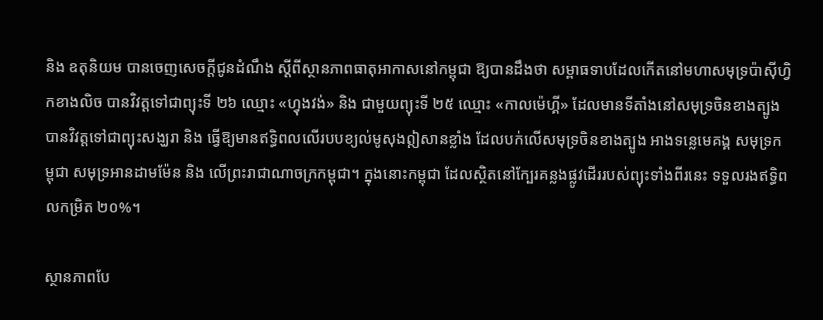និង ឧតុនិយម បានចេញសេចក្ដីជូនដំណឹង ស្តីពីស្ថានភាពធាតុអាកាសនៅកម្ពុជា ឱ្យបានដឹងថា សម្ពាធទាបដែលកើតនៅមហាសមុទ្រប៉ាស៊ីហ្វិកខាងលិច បានវិវត្តទៅជាព្យុះទី ២៦ ឈ្មោះ «ហ្វុងវង់» និង ជាមួយព្យុះទី ២៥ ឈ្មោះ «កាលម៉េហ្គី» ដែលមានទីតាំងនៅសមុទ្រចិនខាងត្បូង បានវិវត្តទៅជាព្យុះសង្ឃរា និង ធ្វើឱ្យមានឥទ្ធិពលលើរបបខ្យល់មូសុងឦសានខ្លាំង ដែលបក់លើសមុទ្រចិនខាងត្បូង អាងទន្លេមេគង្គ សមុទ្រកម្ពុជា សមុទ្រអានដាមម៉ែន និង លើព្រះរាជាណាចក្រកម្ពុជា។ ក្នុងនោះកម្ពុជា ដែលស្ថិតនៅក្បែរគន្លងផ្លូវដើររបស់ព្យុះទាំងពីរនេះ ទទួលរងឥទ្ធិពលកម្រិត ២០%។

ស្ថានភាពបែ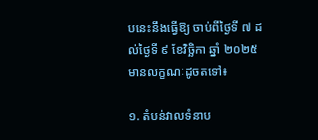បនេះនឹងធ្វើឱ្យ ចាប់ពីថ្ងៃទី ៧ ដល់ថ្ងៃទី ៩ ខែវិច្ឆិកា ឆ្នាំ ២០២៥ មានលក្ខណៈដូចតទៅ៖

១. តំបន់វាលទំនាប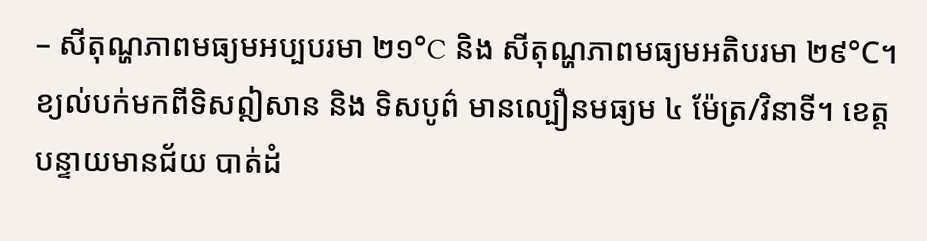– សីតុណ្ហភាពមធ្យមអប្បបរមា ២១°C និង សីតុណ្ហភាពមធ្យមអតិបរមា ២៩°C។ ខ្យល់បក់មកពីទិសឦសាន និង ទិសបូព៌ មានល្បឿនមធ្យម ៤ ម៉ែត្រ/វិនាទី។ ខេត្តបន្ទាយមានជ័យ បាត់ដំ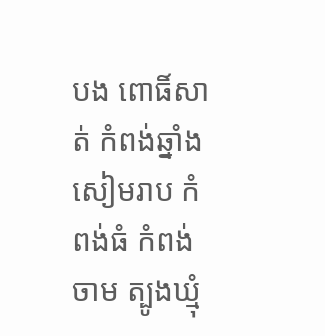បង ពោធិ៍សាត់ កំពង់ឆ្នាំង សៀមរាប កំពង់ធំ កំពង់ចាម ត្បូងឃ្មុំ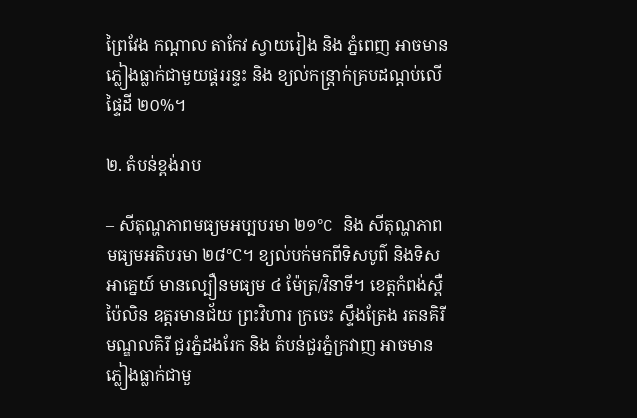ព្រៃវែង កណ្តាល តាកែវ ស្វាយរៀង និង ភ្នំពេញ អាចមានភ្លៀងធ្លាក់ជាមួយផ្គររន្ទះ និង ខ្យល់កន្ត្រាក់គ្របដណ្តប់លើផ្ទៃដី ២០%។

២. តំបន់ខ្ពង់រាប

– សីតុណ្ហភាពមធ្យមអប្បបរមា ២១°C និង សីតុណ្ហភាពមធ្យមអតិបរមា ២៨°C។ ខ្យល់បក់មកពីទិសបូព៌ និងទិសអាគ្នេយ៍ មានល្បឿនមធ្យម ៤ ម៉ែត្រ/វិនាទី។ ខេត្តកំពង់ស្ពឺ ប៉ៃលិន ឧត្តរមានជ័យ ព្រះវិហារ ក្រចេះ ស្ទឹងត្រែង រតនគិរី មណ្ឌលគិរី ជួរភ្នំដងរែក និង តំបន់ជួរភ្នំក្រវាញ អាចមានភ្លៀងធ្លាក់ជាមួ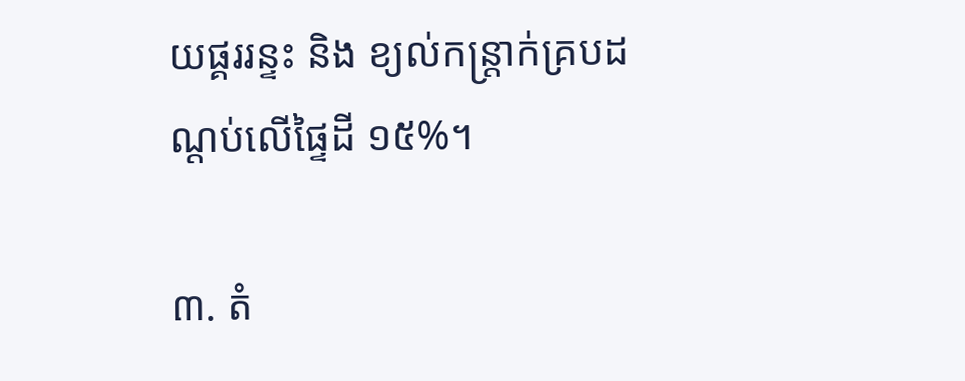យផ្គររន្ទះ និង ខ្យល់កន្ត្រាក់គ្របដណ្តប់លើផ្ទៃដី ១៥%។

៣. តំ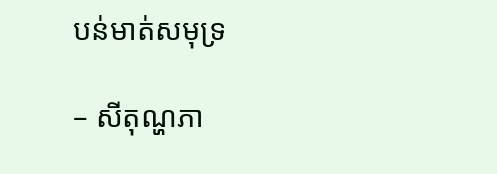បន់មាត់សមុទ្រ

– សីតុណ្ហភា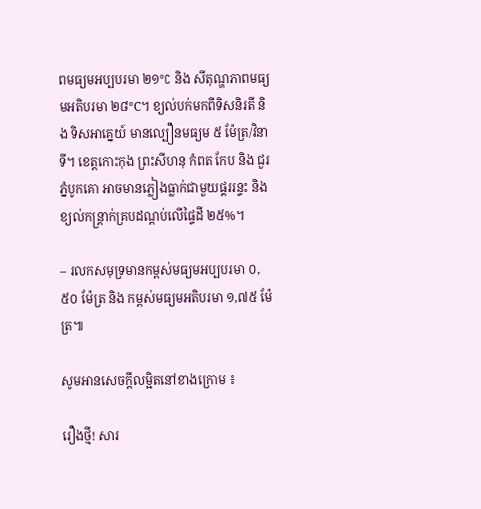ពមធ្យមអប្បបរមា ២១°C និង សីតុណ្ហភាពមធ្យមអតិបរមា ២៨°C។ ខ្យល់បក់មកពីទិសនិរតី និង ទិសអាគ្នេយ៍ មានល្បឿនមធ្យម ៥ ម៉ែត្រ/វិនាទី។ ខេត្តកោះកុង ព្រះសីហនុ កំពត កែប និង ជួរភ្នំបូកគោ អាចមានភ្លៀងធ្លាក់ជាមួយផ្គររន្ទះ និង ខ្យល់កន្ត្រាក់គ្របដណ្តប់លើផ្ទៃដី ២៥%។

– រលកសមុទ្រមានកម្ពស់មធ្យមអប្បបរមា ០,៥០ ម៉ែត្រ និង កម្ពស់មធ្យមអតិបរមា ១,៧៥ ម៉ែត្រ៕

សូមអានសេចក្ដីលម្អិតនៅខាងក្រោម ៖

រឿងថ្មី! សារ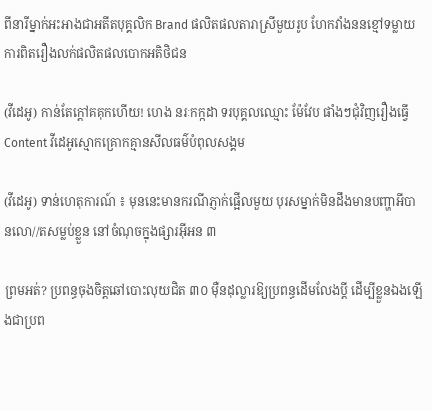ពីនារីម្នាក់អះអាងជាអតីតបុគ្គលិក Brand ផលិតផលតារាស្រីមួយរូប ហែកវាំងននខ្មៅទម្លាយការពិតរឿងលក់ផលិតផលបោកអតិថិជន

(វីដេអូ) កាន់តែក្ដៅគគុកហើយ! ហេង នរៈកក្កដា ទរបុគ្គលឈ្មោះ ម៉ែវែប ផាំងៗជុំវិញរឿងធ្វើ Content វីដេអូស្មោកគ្រោកគ្មានសីលធម៌បំពុលសង្គម

(វីដេអូ) ទាន់ហេតុការណ៍ ៖ មុននេះមានករណីភ្ញាក់ផ្អើលមួយ បុរសម្នាក់មិនដឹងមានបញ្ហាអីបានលោ//តសម្លប់ខ្លួន នៅចំណុចក្នុងផ្សារអ៊ីអន ៣

ព្រមអត់? ប្រពន្ធចុងចិត្តឆៅបោះលុយជិត ៣០ ម៉ឺនដុល្លារឱ្យប្រពន្ធដើមលែងប្តី ដើម្បីខ្លួនឯងឡើងជាប្រព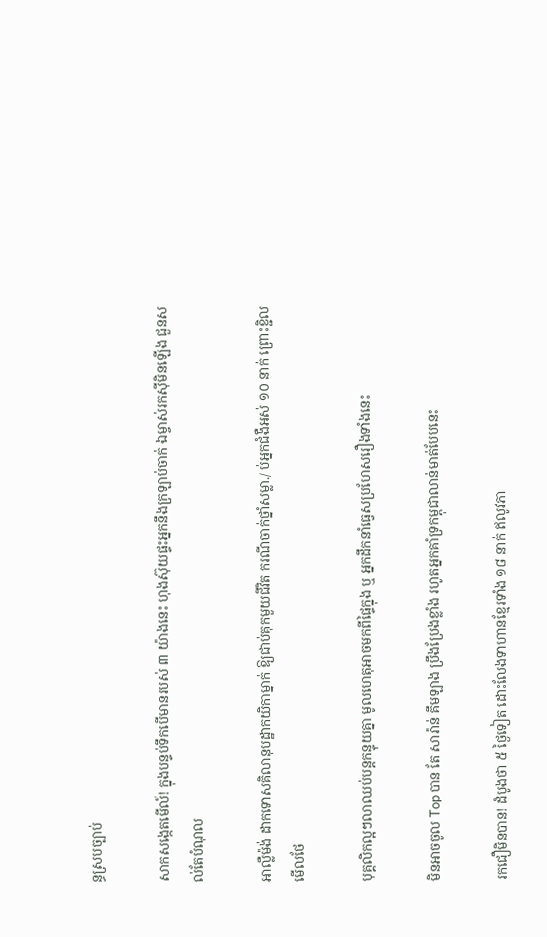ន្ធស្របច្បាប់

សាកសង្កេតមើល៍! ក្នុងបន្ទប់ទឹកបើមានរបស់ ៣ យ៉ាងនេះ ហុងស៊ុយផ្ទះអ្នកនឹងក្រឡាប់ចាក់ ឯម្ចាស់រកស៊ីមិនឡើង ជួនសល់តែបំណុល

អាល្លឺម៉ង់ ដាកទោសគិលានុបដ្ឋាកយិកាម្នាក់ ឱ្យជាប់គុកមួយជីវិត ករណីចាក់ថ្នាំសម្លា./ ប់អ្នកជំងឺអស់ ១០ នាក់ ព្រោះខ្ជិលមើលថែ

បុគ្គលិកល្អៗលាឈប់បន្តកន្ទុយគ្នា មូលហេតុអាចមកពីផ្ទៃក្នុង ឬ អ្នកដឹកនាំធ្វេសប្រហែសរឿងទាំងនេះ

មិនអាចចូល Top បាន តែ សារ៉ាន់ គឹមឡាង ប្រឹងប្រែងខ្លាំង រហូតអ្នកគាំទ្រកម្ពុជាលាន់មាត់បែបនេះ

រកជឿមិនបាន! ដំបូងថា ៥ ថ្ងៃទៀត ដោះលែងទាហានខ្មែរទាំង ១៨ នាក់ ឥលូវភា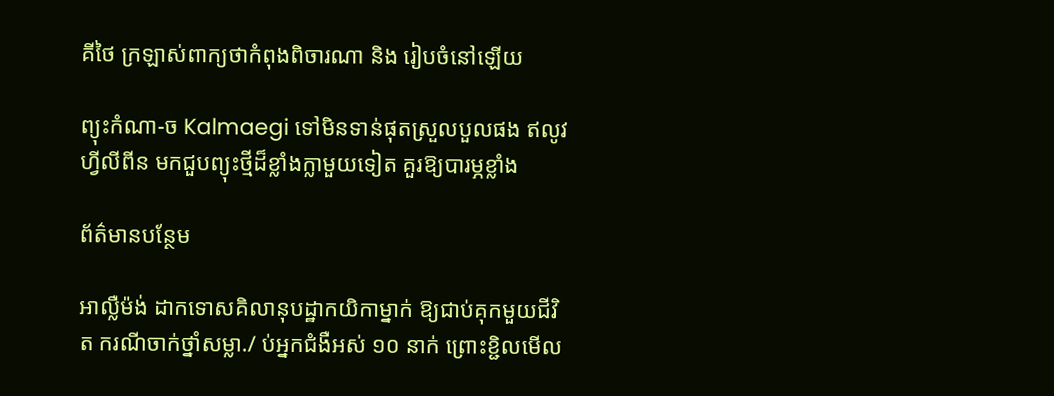គីថៃ ក្រឡាស់ពាក្យថាកំពុងពិចារណា និង រៀបចំនៅឡើយ

ព្យុះកំណា-ច Kalmaegi ទៅមិនទាន់ផុតស្រួលបួលផង ឥលូវ ហ្វីលីពីន មកជួបព្យុះថ្មីដ៏ខ្លាំងក្លាមួយទៀត គួរឱ្យបារម្ភខ្លាំង

ព័ត៌មានបន្ថែម

អាល្លឺម៉ង់ ដាកទោសគិលានុបដ្ឋាកយិកាម្នាក់ ឱ្យជាប់គុកមួយជីវិត ករណីចាក់ថ្នាំសម្លា./ ប់អ្នកជំងឺអស់ ១០ នាក់ ព្រោះខ្ជិលមើល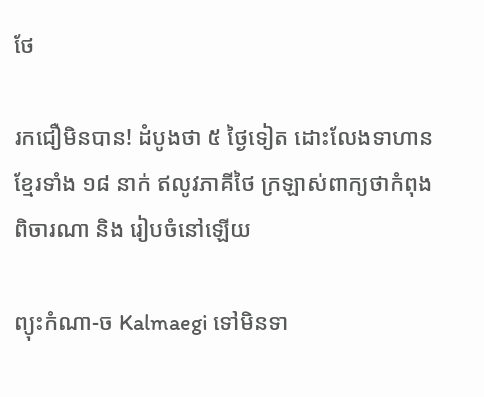ថែ

រកជឿមិនបាន! ដំបូងថា ៥ ថ្ងៃទៀត ដោះលែងទាហានខ្មែរទាំង ១៨ នាក់ ឥលូវភាគីថៃ ក្រឡាស់ពាក្យថាកំពុងពិចារណា និង រៀបចំនៅឡើយ

ព្យុះកំណា-ច Kalmaegi ទៅមិនទា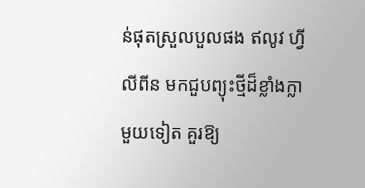ន់ផុតស្រួលបួលផង ឥលូវ ហ្វីលីពីន មកជួបព្យុះថ្មីដ៏ខ្លាំងក្លាមួយទៀត គួរឱ្យ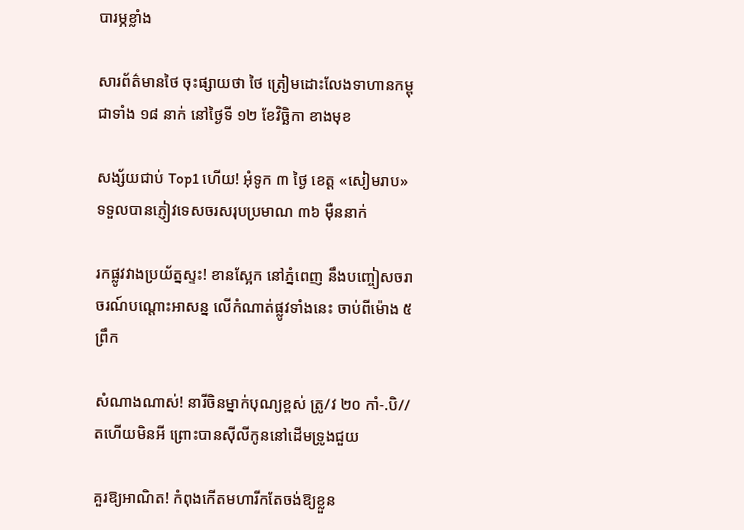បារម្ភខ្លាំង

សារព័ត៌មានថៃ ចុះផ្សាយថា ថៃ ត្រៀមដោះលែងទាហានកម្ពុជាទាំង ១៨ នាក់ នៅថ្ងៃទី ១២ ខែវិច្ឆិកា ខាងមុខ

សង្ស័យជាប់ Top1 ហើយ! អុំទូក ៣ ថ្ងៃ ខេត្ត «សៀមរាប» ទទួលបានភ្ញៀវទេសចរសរុបប្រមាណ ៣៦ ម៉ឺននាក់

រកផ្លូវវាងប្រយ័ត្នស្ទះ! ខានស្អែក នៅភ្នំពេញ នឹងបញ្ចៀសចរាចរណ៍បណ្ដោះអាសន្ន លើកំណាត់ផ្លូវទាំងនេះ ចាប់ពីម៉ោង ៥ ព្រឹក

សំណាងណាស់! នារីចិនម្នាក់បុណ្យខ្ពស់ ត្រូ/វ ២០ កាំ-.បិ//តហើយមិនអី ព្រោះបានស៊ីលីកូននៅដើមទ្រូងជួយ

គួរឱ្យអាណិត! កំពុងកើតមហារីកតែចង់ឱ្យខ្លួន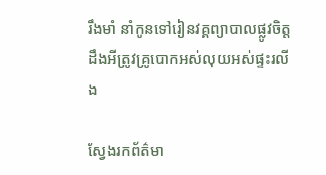រឹងមាំ នាំកូនទៅរៀនវគ្គព្យាបាលផ្លូវចិត្ត ដឹងអីត្រូវគ្រូបោកអស់លុយអស់ផ្ទះរលីង

ស្វែងរកព័ត៌មា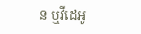ន ឬវីដេអូ